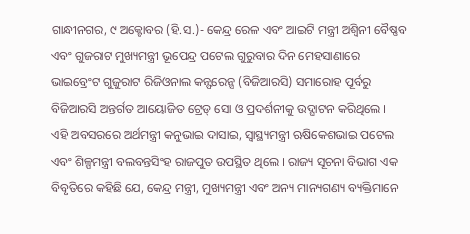ଗାନ୍ଧୀନଗର, ୯ ଅକ୍ଟୋବର (ହି.ସ.)- କେନ୍ଦ୍ର ରେଳ ଏବଂ ଆଇଟି ମନ୍ତ୍ରୀ ଅଶ୍ୱିନୀ ବୈଷ୍ଣବ ଏବଂ ଗୁଜରାଟ ମୁଖ୍ୟମନ୍ତ୍ରୀ ଭୂପେନ୍ଦ୍ର ପଟେଲ ଗୁରୁବାର ଦିନ ମେହସାଣାରେ ଭାଇବ୍ରେଂଟ ଗୁଜୁରାଟ ରିଜିଓନାଲ କନ୍ଫରେନ୍ସ (ବିଜିଆରସି) ସମାରୋହ ପୂର୍ବରୁ ବିଜିଆରସି ଅନ୍ତର୍ଗତ ଆୟୋଜିତ ଟ୍ରେଡ୍ ସୋ ଓ ପ୍ରଦର୍ଶନୀକୁ ଉଦ୍ଘାଟନ କରିଥିଲେ ।
ଏହି ଅବସରରେ ଅର୍ଥମନ୍ତ୍ରୀ କନୁଭାଇ ଦାସାଇ, ସ୍ୱାସ୍ଥ୍ୟମନ୍ତ୍ରୀ ଋଷିକେଶଭାଇ ପଟେଲ ଏବଂ ଶିଳ୍ପମନ୍ତ୍ରୀ ବଲବନ୍ତସିଂହ ରାଜପୁତ ଉପସ୍ଥିତ ଥିଲେ । ରାଜ୍ୟ ସୂଚନା ବିଭାଗ ଏକ ବିବୃତିରେ କହିଛି ଯେ, କେନ୍ଦ୍ର ମନ୍ତ୍ରୀ, ମୁଖ୍ୟମନ୍ତ୍ରୀ ଏବଂ ଅନ୍ୟ ମାନ୍ୟଗଣ୍ୟ ବ୍ୟକ୍ତିମାନେ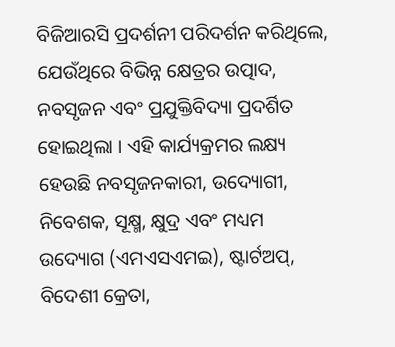ବିଜିଆରସି ପ୍ରଦର୍ଶନୀ ପରିଦର୍ଶନ କରିଥିଲେ, ଯେଉଁଥିରେ ବିଭିନ୍ନ କ୍ଷେତ୍ରର ଉତ୍ପାଦ, ନବସୃଜନ ଏବଂ ପ୍ରଯୁକ୍ତିବିଦ୍ୟା ପ୍ରଦର୍ଶିତ ହୋଇଥିଲା । ଏହି କାର୍ଯ୍ୟକ୍ରମର ଲକ୍ଷ୍ୟ ହେଉଛି ନବସୃଜନକାରୀ, ଉଦ୍ୟୋଗୀ, ନିବେଶକ, ସୂକ୍ଷ୍ମ, କ୍ଷୁଦ୍ର ଏବଂ ମଧ୍ୟମ ଉଦ୍ୟୋଗ (ଏମଏସଏମଇ), ଷ୍ଟାର୍ଟଅପ୍, ବିଦେଶୀ କ୍ରେତା,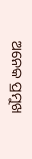ଅନେକ ପ୍ରମୁଖ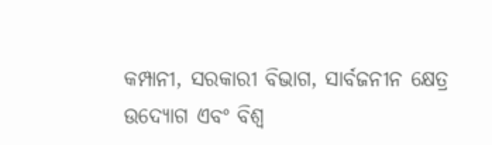କମ୍ପାନୀ, ସରକାରୀ ବିଭାଗ, ସାର୍ବଜନୀନ କ୍ଷେତ୍ର ଉଦ୍ୟୋଗ ଏବଂ ବିଶ୍ୱ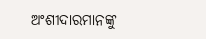ଅଂଶୀଦାରମାନଙ୍କୁ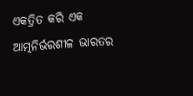ଏକତ୍ରିତ କରି ଏକ ଆତ୍ମନିର୍ଭରଶୀଳ ଭାରତର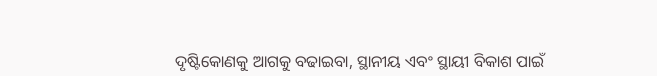ଦୃଷ୍ଟିକୋଣକୁ ଆଗକୁ ବଢାଇବା, ସ୍ଥାନୀୟ ଏବଂ ସ୍ଥାୟୀ ବିକାଶ ପାଇଁ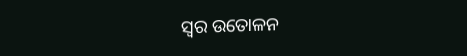ସ୍ୱର ଉତୋଳନ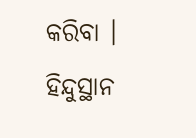କରିବା ।
ହିନ୍ଦୁସ୍ଥାନ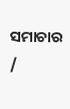ସମାଚାର /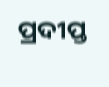ପ୍ରଦୀପ୍ତ